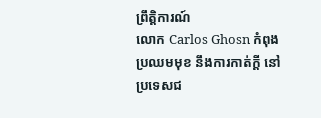ព្រឹត្តិការណ៍
លោក Carlos Ghosn កំពុងប្រឈមមុខ នឹងការកាត់ក្តី នៅប្រទេសជ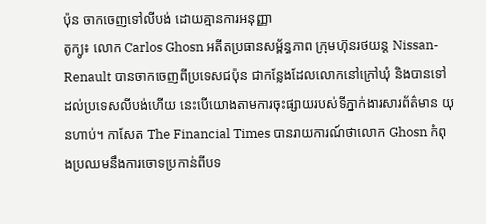ប៉ុន ចាកចេញទៅលីបង់ ដោយគ្មានការអនុញ្ញា
តូក្យូ៖ លោក Carlos Ghosn អតីតប្រធានសម្ព័ន្ធភាព ក្រុមហ៊ុនរថយន្ត Nissan-Renault បានចាកចេញពីប្រទេសជប៉ុន ជាកន្លែងដែលលោកនៅក្រៅឃុំ និងបានទៅដល់ប្រទេសលីបង់ហើយ នេះបើយោងតាមការចុះផ្សាយរបស់ទីភ្នាក់ងារសារព័ត៌មាន យុនហាប់។ កាសែត The Financial Times បានរាយការណ៍ថាលោក Ghosn កំពុងប្រឈមនឹងការចោទប្រកាន់ពីបទ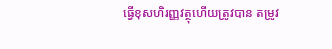ធ្វើខុសហិរញ្ញវត្ថុហើយត្រូវបាន តម្រូវ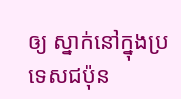ឲ្យ ស្នាក់នៅក្នុងប្រទេសជប៉ុន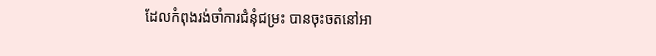ដែលកំពុងរង់ចាំការជំនុំជម្រះ បានចុះចតនៅអា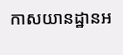កាសយានដ្ឋានអ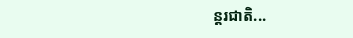ន្តរជាតិ...